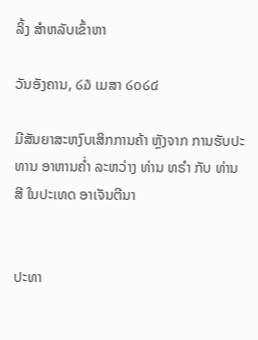ລິ້ງ ສຳຫລັບເຂົ້າຫາ

ວັນອັງຄານ, ໒໓ ເມສາ ໒໐໒໔

ມີສັນຍາສະຫງົບເສິກການຄ້າ ຫຼັງຈາກ ການຮັບປະທານ ອາຫານຄ່ຳ ລະຫວ່າງ ທ່ານ ທຣຳ ກັບ ທ່ານ ສີ ໃນປະເທດ ອາເຈັນຕີນາ


ປະທາ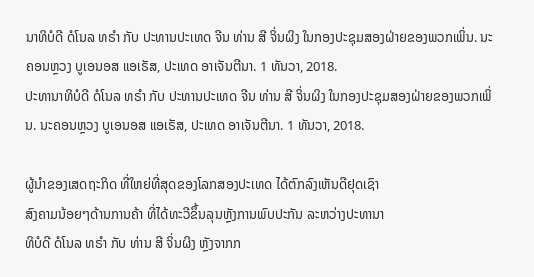ນາທິບໍດີ ດໍໂນລ ທຣຳ ກັບ ປະທານປະເທດ ຈີນ ທ່ານ ສີ ຈິ່ນຜິງ ໃນກອງປະຊຸມສອງຝ່າຍຂອງພວກເພິ່ນ. ນະຄອນຫຼວງ ບູເອນອສ ແອເຣັສ, ປະເທດ ອາເຈັນຕີນາ. 1 ທັນວາ, 2018.
ປະທານາທິບໍດີ ດໍໂນລ ທຣຳ ກັບ ປະທານປະເທດ ຈີນ ທ່ານ ສີ ຈິ່ນຜິງ ໃນກອງປະຊຸມສອງຝ່າຍຂອງພວກເພິ່ນ. ນະຄອນຫຼວງ ບູເອນອສ ແອເຣັສ, ປະເທດ ອາເຈັນຕີນາ. 1 ທັນວາ, 2018.

ຜູ້ນຳຂອງເສດຖະກິດ ທີ່ໃຫຍ່ທີ່ສຸດຂອງໂລກສອງປະເທດ ໄດ້ຕົກລົງເຫັນດີຢຸດເຊົາ
ສົງຄາມນ້ອຍໆດ້ານການຄ້າ ທີ່ໄດ້ທະວີຂຶ້ນລຸນຫຼັງການພົບປະກັນ ລະຫວ່າງປະທານາ
ທິບໍດີ ດໍໂນລ ທຣຳ ກັບ ທ່ານ ສີ ຈິ່ນຜິງ ຫຼັງຈາກກ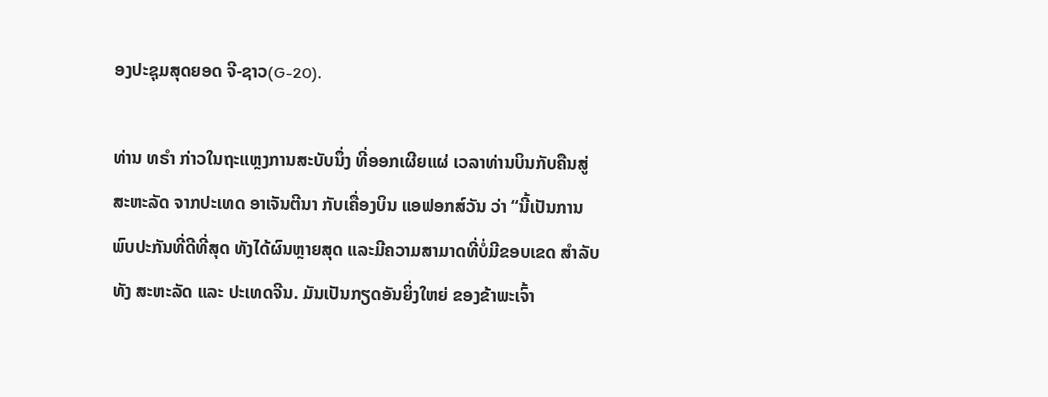ອງປະຊຸມສຸດຍອດ ຈີ-ຊາວ(G-20).

ທ່ານ ທຣຳ ກ່າວໃນຖະແຫຼງການສະບັບນຶ່ງ ທີ່ອອກເຜີຍແຜ່ ເວລາທ່ານບິນກັບຄືນສູ່
ສະຫະລັດ ຈາກປະເທດ ອາເຈັນຕີນາ ກັບເຄື່ອງບິນ ແອຟອກສ໌ວັນ ວ່າ “ນີ້ເປັນການ
ພົບປະກັນທີ່ດີທີ່ສຸດ ທັງໄດ້ຜົນຫຼາຍສຸດ ແລະມີຄວາມສາມາດທີ່ບໍ່ມີຂອບເຂດ ສຳລັບ
ທັງ ສະຫະລັດ ແລະ ປະເທດຈີນ. ມັນເປັນກຽດອັນຍິ່ງໃຫຍ່ ຂອງຂ້າພະເຈົ້າ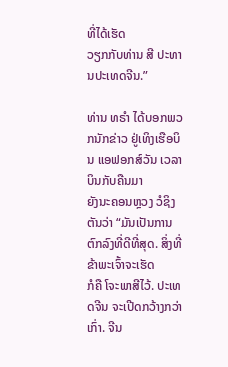ທີ່ໄດ້ເຮັດ
ວຽກກັບທ່ານ ສີ ປະທານປະເທດຈີນ.”

ທ່ານ ທຣຳ ໄດ້ບອກພວກນັກຂ່າວ ຢູ່ເທິງເຮືອບິນ ແອຟອກສ໌ວັນ ເວລາ ບິນກັບຄືນມາ
ຍັງນະຄອນຫຼວງ ວໍຊິງຕັນວ່າ “ມັນເປັນການຕົກລົງທີ່ດີທີ່ສຸດ. ສິ່ງທີ່ຂ້າພະເຈົ້າຈະເຮັດ
ກໍຄື ໂຈະພາສີໄວ້. ປະເທດຈີນ ຈະເປີດກວ້າງກວ່າເກົ່າ. ຈີນ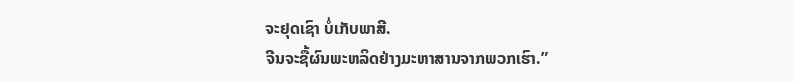ຈະຢຸດເຊົາ ບໍ່ເກັບພາສີ.
ຈີນຈະຊື້ຜົນພະຫລິດຢ່າງມະຫາສານຈາກພວກເຮົາ.”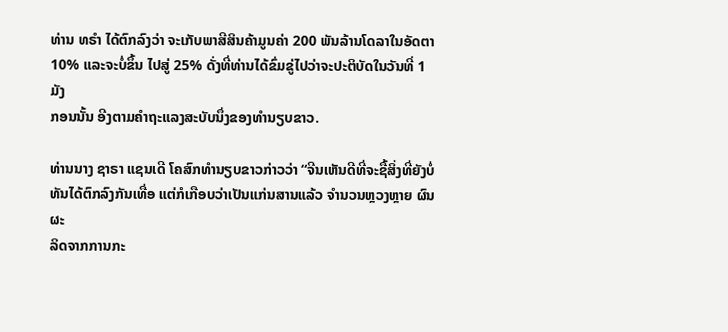ທ່ານ ທຣຳ ໄດ້ຕົກລົງວ່າ ຈະເກັບພາສີສິນຄ້າມູນຄ່າ 200 ພັນລ້ານໂດລາໃນອັດຕາ
10% ແລະຈະບໍ່ຂຶ້ນ ໄປສູ່ 25% ດັ່ງທີ່ທ່ານໄດ້ຂົ່ມຂູ່ໄປວ່າຈະປະຕິບັດໃນວັນທີ່ 1 ມັງ
ກອນນັ້ນ ອີງຕາມຄຳຖະແລງສະບັບນຶ່ງຂອງທຳນຽບຂາວ.

ທ່ານນາງ ຊາຣາ ແຊນເດີ ໂຄສົກທຳນຽບຂາວກ່າວວ່າ “ຈີນເຫັນດີທີ່ຈະຊື້ສິ່ງທີ່ຍັງບໍ່
ທັນໄດ້ຕົກລົງກັນເທື່ອ ແຕ່ກໍເກືອບວ່າເປັນແກ່ນສານແລ້ວ ຈຳນວນຫຼວງຫຼາຍ ຜົນຜະ
ລິດຈາກການກະ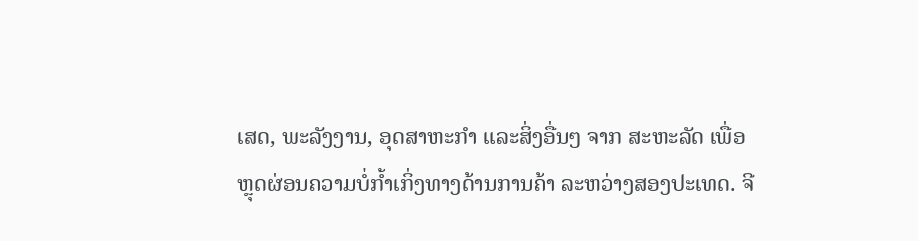ເສດ, ພະລັງງານ, ອຸດສາຫະກຳ ແລະສິ່ງອື່ນໆ ຈາກ ສະຫະລັດ ເພື່ອ
ຫຼຸດຜ່ອນຄວາມບໍ່ກໍ້າເກິ່ງທາງດ້ານການຄ້າ ລະຫວ່າງສອງປະເທດ. ຈີ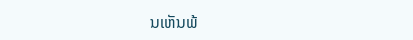ນເຫັນພ້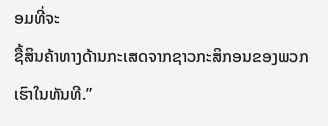ອມທີ່ຈະ
ຊື້ສິນຄ້າທາງດ້ານກະເສດຈາກຊາວກະສິກອນຂອງພວກເຮົາໃນທັນທີ.”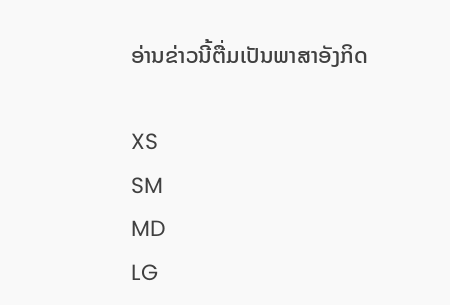ອ່ານຂ່າວນີ້ຕື່ມເປັນພາສາອັງກິດ

XS
SM
MD
LG